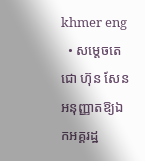khmer eng
  • សម្ដេចតេជោ ហ៊ុន សែន អនុញ្ញាតឱ្យឯកអគ្គរដ្ឋ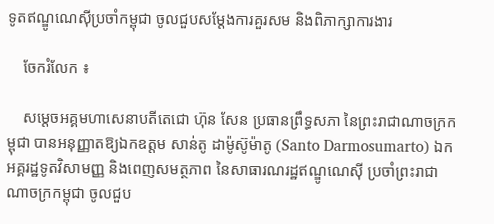ទូតឥណ្ឌូណេស៊ីប្រចាំកម្ពុជា ចូលជួបសម្តែងការគួរសម និងពិភាក្សាការងារ

    ចែករំលែក ៖

    សម្ដេចអគ្គមហាសេនាបតីតេជោ ហ៊ុន សែន ប្រធានព្រឹទ្ធសភា នៃព្រះរាជាណាចក្រកម្ពុជា បានអនុញ្ញាតឱ្យឯកឧត្តម សាន់តូ ដាម៉ូស៊ូម៉ាតូ (Santo Darmosumarto) ឯកអគ្គរដ្ឋទូតវិសាមញ្ញ និងពេញសមត្ថភាព នៃសាធារណរដ្ឋឥណ្ឌូណេស៊ី ប្រចាំព្រះរាជាណាចក្រកម្ពុជា ចូលជួប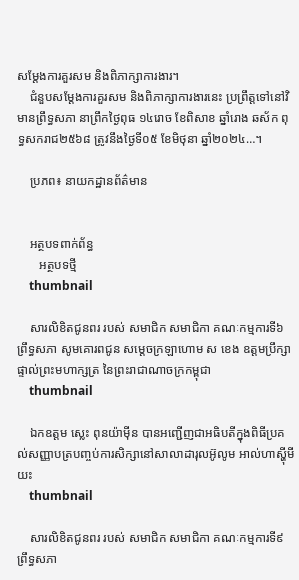សម្តែងការគួរសម និងពិភាក្សាការងារ។
    ជំនួបសម្តែងការគួរសម និងពិភាក្សាការងារនេះ ប្រព្រឹត្តទៅនៅវិមានព្រឹទ្ធសភា នាព្រឹកថ្ងៃពុធ ១៤រោច ខែពិសាខ ឆ្នាំរោង ឆស័ក ពុទ្ធសករាជ២៥៦៨ ត្រូវនឹងថ្ងៃទី០៥ ខែមិថុនា ឆ្នាំ២០២៤…។

    ប្រភព៖ នាយកដ្ឋានព័ត៌មាន


    អត្ថបទពាក់ព័ន្ធ
       អត្ថបទថ្មី
    thumbnail

    សារលិខិតជូនពរ របស់ សមាជិក សមាជិកា គណៈកម្មការទី៦ ព្រឹទ្ធសភា សូមគោរពជូន សម្តេចក្រឡាហោម ស ខេង ឧត្តមប្រឹក្សាផ្ទាល់ព្រះមហាក្សត្រ នៃព្រះរាជាណាចក្រកម្ពុជា
    thumbnail

    ឯកឧត្តម ស្លេះ ពុនយ៉ាមុីន បានអញ្ជើញជាអធិបតីក្នុងពិធីប្រគល់សញ្ញាបត្របញ្ចប់ការសិក្សានៅសាលាដារុលអ៊ូលូម អាល់ហាស្ហុីមីយះ
    thumbnail

    សារលិខិតជូនពរ របស់ សមាជិក សមាជិកា គណៈកម្មការទី៩ ព្រឹទ្ធសភា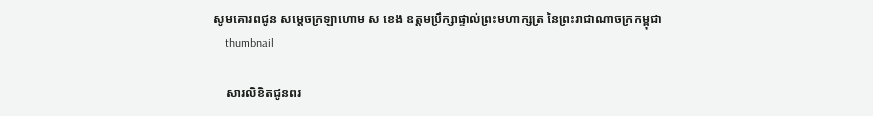សូមគោរពជូន សម្តេចក្រឡាហោម ស ខេង ឧត្តមប្រឹក្សាផ្ទាល់ព្រះមហាក្សត្រ នៃព្រះរាជាណាចក្រកម្ពុជា
    thumbnail

    សារលិខិតជូនពរ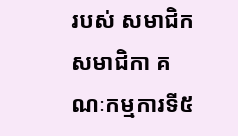របស់ សមាជិក សមាជិកា គណៈកម្មការទី៥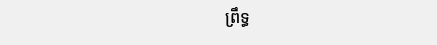ព្រឹទ្ធ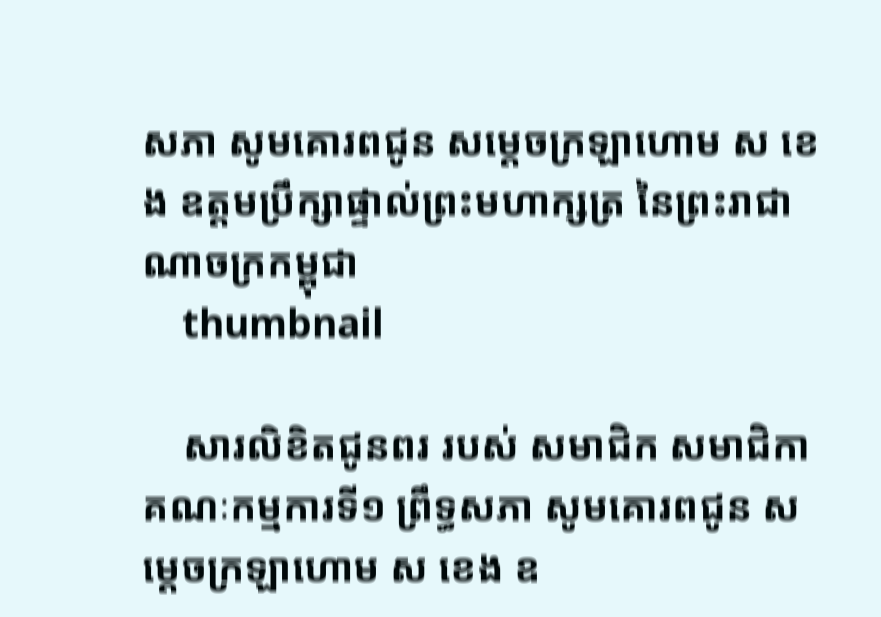សភា សូមគោរពជូន សម្តេចក្រឡាហោម ស ខេង ឧត្តមប្រឹក្សាផ្ទាល់ព្រះមហាក្សត្រ នៃព្រះរាជាណាចក្រកម្ពុជា
    thumbnail

    សារលិខិតជូនពរ របស់ សមាជិក សមាជិកា គណៈកម្មការទី១ ព្រឹទ្ធសភា សូមគោរពជូន សម្តេចក្រឡាហោម ស ខេង ឧ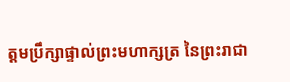ត្តមប្រឹក្សាផ្ទាល់ព្រះមហាក្សត្រ នៃព្រះរាជា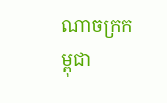ណាចក្រកម្ពុជា